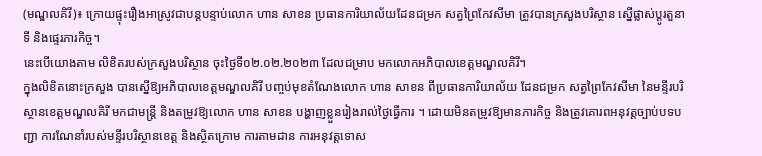(មណ្ឌលគិរី)៖ ក្រោយផ្ទុះរឿងអាស្រូវជាបន្តបន្ទាប់លោក ហាន សាខន ប្រធានការិយាល័យដែនជម្រក សត្វព្រៃកែវសីមា ត្រូវបានក្រសួងបរិស្ថាន ស្នើផ្លាស់ប្ដូរតួនាទី និងផ្ទេរភារកិច្ច។
នេះបើយោងតាម លិខិតរបស់ក្រសួងបរិស្ថាន ចុះថ្ងៃទី០២.០២.២០២៣ ដែលជម្រាប មកលោកអភិបាលខេត្តមណ្ឌលគិរី។
ក្នុងលិខិតនោះក្រសួង បានស្នើឱ្យអភិបាលខេត្តមណ្ឌលគិរី បញ្ចប់មុខតំណែងលោក ហាន សាខន ពីប្រធានការិយាល័យ ដែនជម្រក សត្វព្រៃកែវសីមា នៃមន្ទីរបរិស្ថានខេត្តមណ្ឌលគិរី មកជាមន្ត្រី និងតម្រូវឱ្យលោក ហាន សាខន បង្ហាញខ្លួនរៀងរាល់ថ្ងៃធ្វើការ ។ ដោយមិនតម្រូវឱ្យមានភារកិច្ច និងត្រូវគោរពអនុវត្តច្បាប់បទបញ្ជា ការណែនាំរបស់មន្ទីរបរិស្ថានខេត្ត និងស្ថិតក្រោម ការតាមដាន ការអនុវត្តទោស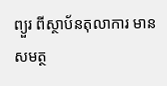ព្យួរ ពីស្ថាប័នតុលាការ មានសមត្ថ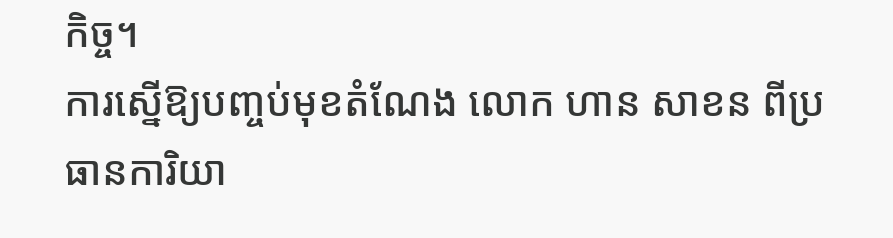កិច្ច។
ការស្នើឱ្យបញ្ចប់មុខតំណែង លោក ហាន សាខន ពីប្រធានការិយា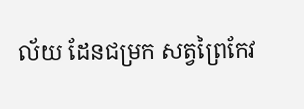ល័យ ដែនជម្រក សត្វព្រៃកែវ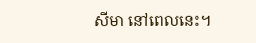សីមា នៅពេលនេះ។